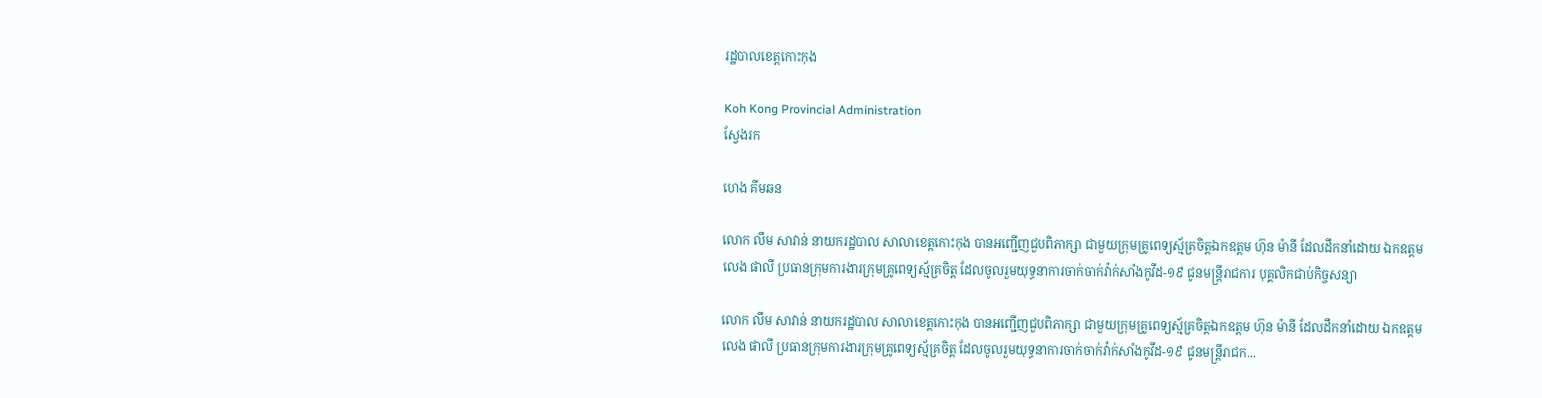រដ្ឋបាលខេត្តកោះកុង

Koh Kong Provincial Administration
ស្វែងរក

ហេង គីមឆន

លោក លឹម សាវាន់ នាយករដ្ឋបាល សាលាខេត្តកោះកុង បានអញ្ជើញជួបពិភាក្សា ជាមួយក្រុមគ្រូពេទ្យស្ម័គ្រចិត្តឯកឧត្តម ហ៊ុន ម៉ានី ដែលដឹកនាំដោយ ឯកឧត្តម លេង ផាលី ប្រធានក្រុមការងារក្រុមគ្រូពេទ្យស្ម័គ្រចិត្ត ដែលចូលរួមយុទ្ធនាការចាក់ចាក់វ៉ាក់សាំងកូវីដ-១៩ ជូនមន្ត្រីរាជការ បុគ្គលិកជាប់កិច្ចសន្យា

លោក លឹម សាវាន់ នាយករដ្ឋបាល សាលាខេត្តកោះកុង បានអញ្ជើញជួបពិភាក្សា ជាមួយក្រុមគ្រូពេទ្យស្ម័គ្រចិត្តឯកឧត្តម ហ៊ុន ម៉ានី ដែលដឹកនាំដោយ ឯកឧត្តម លេង ផាលី ប្រធានក្រុមការងារក្រុមគ្រូពេទ្យស្ម័គ្រចិត្ត ដែលចូលរួមយុទ្ធនាការចាក់ចាក់វ៉ាក់សាំងកូវីដ-១៩ ជូនមន្ត្រីរាជក...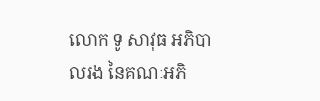លោក ទូ សាវុធ អភិបាលរង នៃគណៈអភិ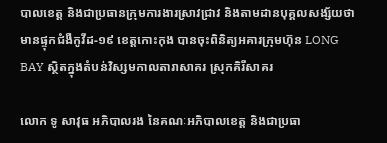បាលខេត្ត និងជាប្រធានក្រុមការងារស្រាវជ្រាវ និងតាមដានបុគ្គលសង្ស័យថាមានផ្ទុកជំងឺកូវីដ-១៩ ខេត្តកោះកុង បានចុះពិនិត្យអគារក្រុមហ៊ុន LONG BAY ស្ថិតក្នុងតំបន់វិស្សមកាលតារាសាគរ ស្រុកគិរីសាគរ

លោក ទូ សាវុធ អភិបាលរង នៃគណៈអភិបាលខេត្ត និងជាប្រធា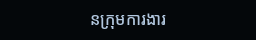នក្រុមការងារ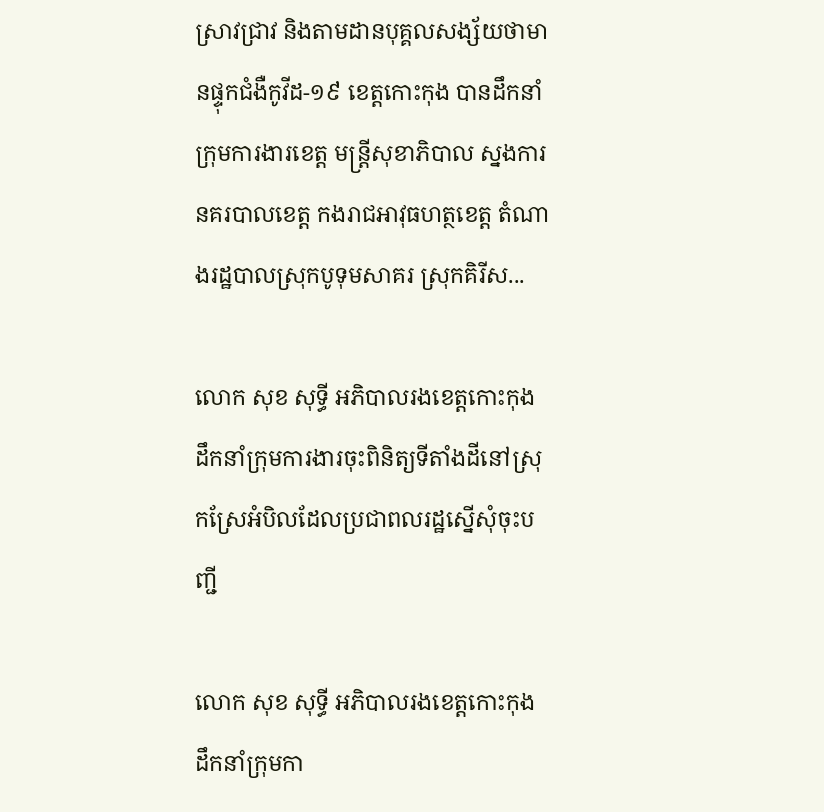ស្រាវជ្រាវ និងតាមដានបុគ្គលសង្ស័យថាមានផ្ទុកជំងឺកូវីដ-១៩ ខេត្តកោះកុង បានដឹកនាំក្រុមការងារខេត្ត មន្រ្តីសុខាភិបាល ស្នងការនគរបាលខេត្ត កងរាជអាវុធហត្ថខេត្ត តំណាងរដ្ឋបាលស្រុកបូទុមសាគរ ស្រុកគិរីស...

លោក សុខ សុទ្ធី អភិបាលរងខេត្តកោះកុង ដឹកនាំក្រុមការងារចុះពិនិត្យទីតាំងដីនៅស្រុកស្រែអំបិលដែលប្រជាពលរដ្ឋស្នើសុំចុះបញ្ជី

លោក សុខ សុទ្ធី អភិបាលរងខេត្តកោះកុង ដឹកនាំក្រុមកា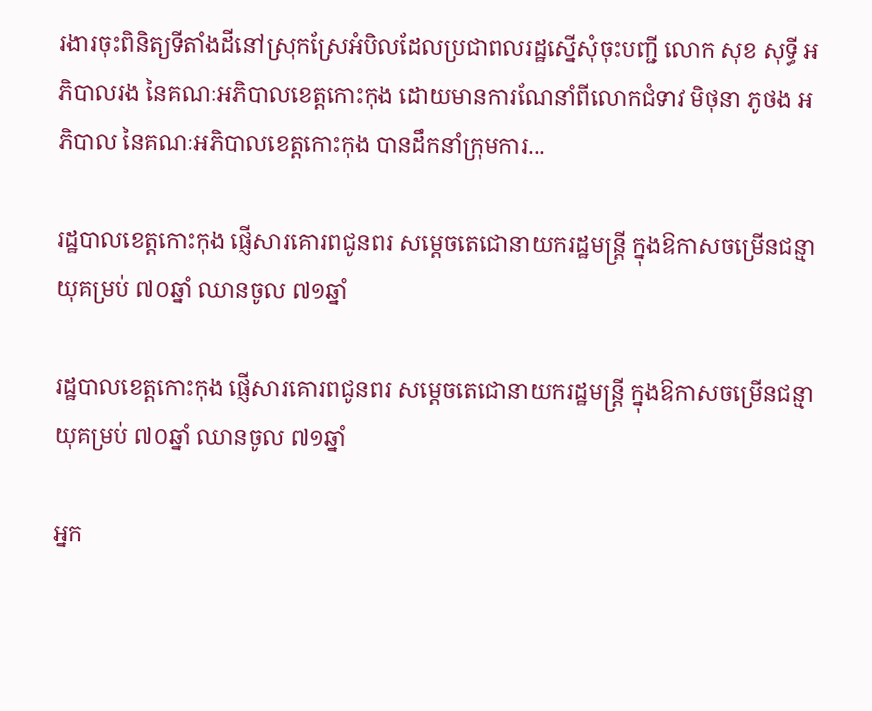រងារចុះពិនិត្យទីតាំងដីនៅស្រុកស្រែអំបិលដែលប្រជាពលរដ្ឋស្នើសុំចុះបញ្ជី លោក សុខ សុទ្ធី អភិបាលរង នៃគណៈអភិបាលខេត្តកោះកុង ដោយមានការណែនាំពីលោកជំទាវ មិថុនា ភូថង អភិបាល នៃគណៈអភិបាលខេត្តកោះកុង បានដឹកនាំក្រុមការ...

រដ្ឋបាលខេត្តកោះកុង ផ្ញើសារគោរពជូនពរ សម្ដេចតេជោនាយករដ្ឋមន្ត្រី ក្នុងឱកាសចម្រើនជន្មាយុគម្រប់ ៧០ឆ្នាំ ឈានចូល ៧១ឆ្នាំ

រដ្ឋបាលខេត្តកោះកុង ផ្ញើសារគោរពជូនពរ សម្ដេចតេជោនាយករដ្ឋមន្ត្រី ក្នុងឱកាសចម្រើនជន្មាយុគម្រប់ ៧០ឆ្នាំ ឈានចូល ៧១ឆ្នាំ

អ្នក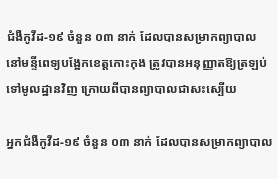ជំងឺកូវីដ-១៩ ចំនួន ០៣ នាក់ ដែលបានសម្រាកព្យាបាល នៅមន្ទីពេទ្យបង្អែកខេត្តកោះកុង ត្រូវបានអនុញ្ញាតឱ្យត្រឡប់ទៅមូលដ្ឋានវិញ ក្រោយពីបានព្យាបាលជាសះស្បើយ

អ្នកជំងឺកូវីដ-១៩ ចំនួន ០៣ នាក់ ដែលបានសម្រាកព្យាបាល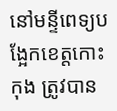នៅមន្ទីពេទ្យបង្អែកខេត្តកោះកុង ត្រូវបាន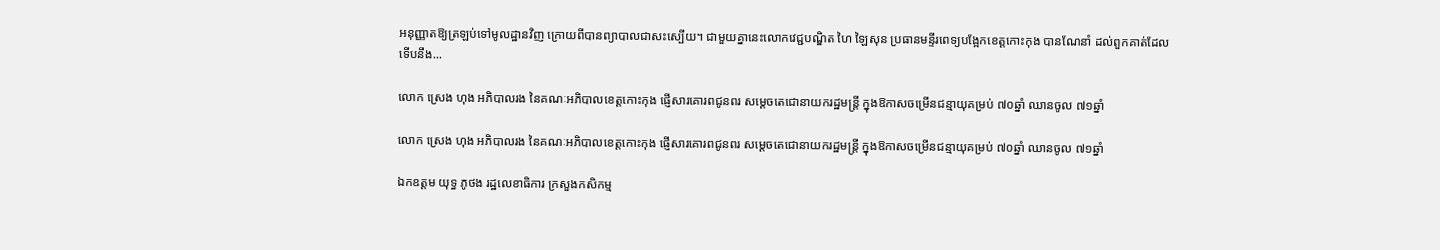អនុញ្ញាតឱ្យត្រឡប់ទៅមូលដ្ឋានវិញ ក្រោយពីបានព្យាបាលជាសះស្បើយ។ ជាមួយគ្នានេះលោកវេជ្ជបណ្ឌិត ហៃ ឡៃសុន ប្រធានមន្ទីរពេទ្យបង្អែកខេត្តកោះកុង បានណែនាំ ដល់ពួកគាត់ដែលទើបនឹង...

លោក ស្រេង ហុង អភិបាលរង នៃគណៈអភិបាលខេត្តកោះកុង ផ្ញើសារគោរពជូនពរ សម្ដេចតេជោនាយករដ្ឋមន្ត្រី ក្នុងឱកាសចម្រើនជន្មាយុគម្រប់ ៧០ឆ្នាំ ឈានចូល ៧១ឆ្នាំ

លោក ស្រេង ហុង អភិបាលរង នៃគណៈអភិបាលខេត្តកោះកុង ផ្ញើសារគោរពជូនពរ សម្ដេចតេជោនាយករដ្ឋមន្ត្រី ក្នុងឱកាសចម្រើនជន្មាយុគម្រប់ ៧០ឆ្នាំ ឈានចូល ៧១ឆ្នាំ

ឯកឧត្តម យុទ្ធ ភូថង រដ្ឋលេខាធិការ ក្រសួងកសិកម្ម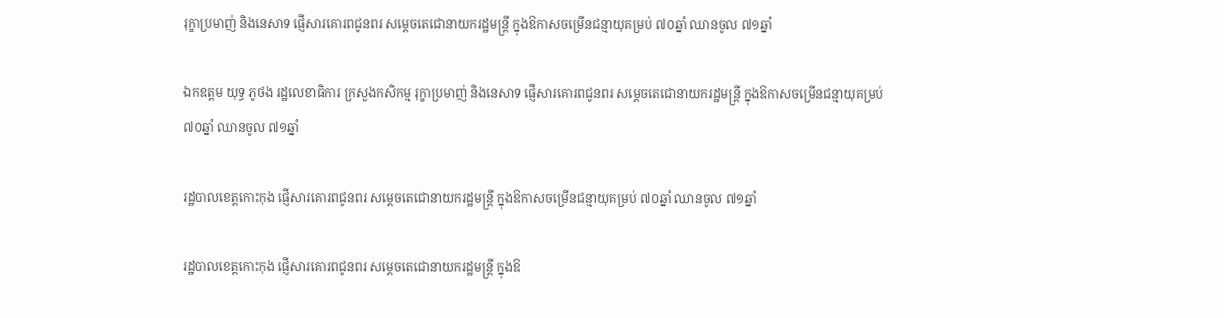រុក្ខាប្រមាញ់ និងនេសាទ ផ្ញើសារគោរពជូនពរ សម្ដេចតេជោនាយករដ្ឋមន្ត្រី ក្នុងឱកាសចម្រើនជន្មាយុគម្រប់ ៧០ឆ្នាំ ឈានចូល ៧១ឆ្នាំ

ឯកឧត្តម យុទ្ធ ភូថង រដ្ឋលេខាធិការ ក្រសួងកសិកម្ម រុក្ខាប្រមាញ់ និងនេសាទ ផ្ញើសារគោរពជូនពរ សម្ដេចតេជោនាយករដ្ឋមន្ត្រី ក្នុងឱកាសចម្រើនជន្មាយុគម្រប់ ៧០ឆ្នាំ ឈានចូល ៧១ឆ្នាំ

រដ្ឋបាលខេត្តកោះកុង ផ្ញើសារគោរពជូនពរ សម្ដេចតេជោនាយករដ្ឋមន្ត្រី ក្នុងឱកាសចម្រើនជន្មាយុគម្រប់ ៧០ឆ្នាំ ឈានចូល ៧១ឆ្នាំ

រដ្ឋបាលខេត្តកោះកុង ផ្ញើសារគោរពជូនពរ សម្ដេចតេជោនាយករដ្ឋមន្ត្រី ក្នុងឱ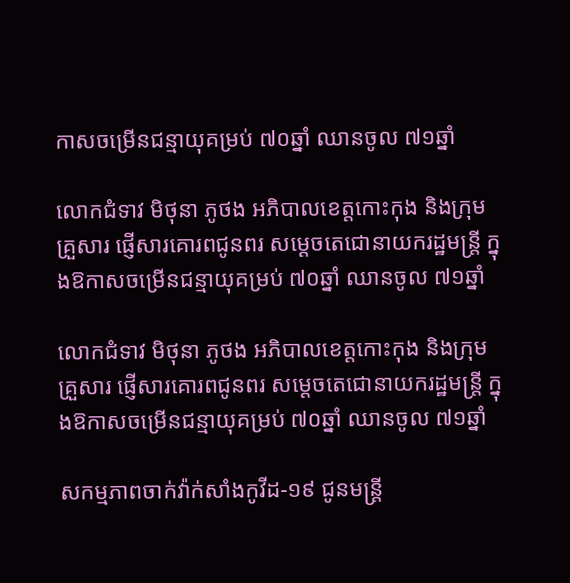កាសចម្រើនជន្មាយុគម្រប់ ៧០ឆ្នាំ ឈានចូល ៧១ឆ្នាំ

លោកជំទាវ មិថុនា ភូថង អភិបាលខេត្តកោះកុង និងក្រុមគ្រួសារ ផ្ញើសារគោរពជូនពរ សម្ដេចតេជោនាយករដ្ឋមន្ត្រី ក្នុងឱកាសចម្រើនជន្មាយុគម្រប់ ៧០ឆ្នាំ ឈានចូល ៧១ឆ្នាំ

លោកជំទាវ មិថុនា ភូថង អភិបាលខេត្តកោះកុង និងក្រុមគ្រួសារ ផ្ញើសារគោរពជូនពរ សម្ដេចតេជោនាយករដ្ឋមន្ត្រី ក្នុងឱកាសចម្រើនជន្មាយុគម្រប់ ៧០ឆ្នាំ ឈានចូល ៧១ឆ្នាំ

សកម្មភាពចាក់វ៉ាក់សាំងកូវីដ-១៩ ជូនមន្ត្រី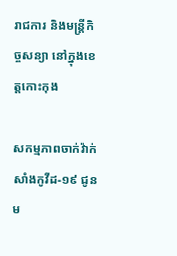រាជការ និងមន្ត្រីកិច្ចសន្យា នៅក្នុងខេត្តកោះកុង

សកម្មភាពចាក់វ៉ាក់សាំងកូវីដ-១៩ ជូនម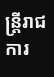ន្ត្រីរាជការ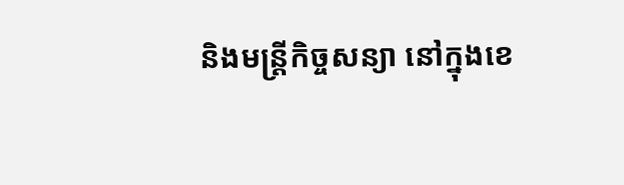និងមន្ត្រីកិច្ចសន្យា នៅក្នុងខេ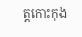ត្តកោះកុង